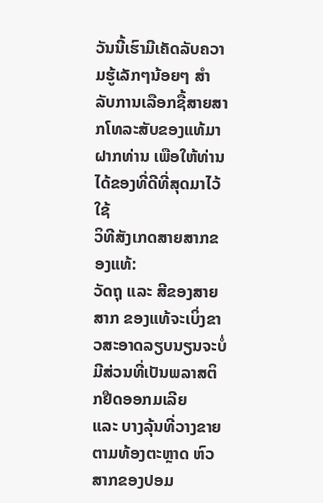ວັນນີ້ເຮົາມີເຄັດລັບຄວາມຮູ້ເລັກໆນ້ອຍໆ ສຳລັບການເລືອກຊື້ສາຍສາກໂທລະສັບຂອງແທ້ມາຝາກທ່ານ ເພືອໃຫ້ທ່ານໄດ້ຂອງທີ່ດີທີ່ສຸດມາໄວ້ໃຊ້
ວິທີສັງເກດສາຍສາກຂອງແທ້:
ວັດຖຸ ແລະ ສີຂອງສາຍສາກ ຂອງແທ້ຈະເບິ່ງຂາວສະອາດລຽບນຽນຈະບໍ່ມີສ່ວນທີ່ເປັນພລາສຕິກຢືດອອກມເລີຍ
ແລະ ບາງລຸ້ນທີ່ວາງຂາຍຕາມທ້ອງຕະຫຼາດ ຫົວສາກຂອງປອມ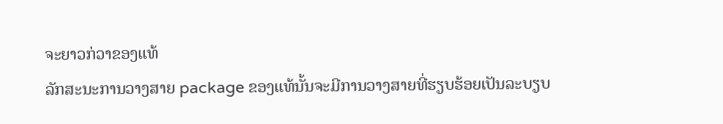ຈະຍາວກ່ວາຂອງແທ້
ລັກສະນະການວາງສາຍ package ຂອງແທ້ນັ້ນຈະມີການວາງສາຍທີ່ຮຽບຮ້ອຍເປັນລະບຽບ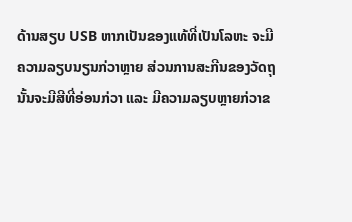ດ້ານສຽບ USB ຫາກເປັນຂອງແທ້ທີ່ເປັນໂລຫະ ຈະມີຄວາມລຽບນຽນກ່ວາຫຼາຍ ສ່ວນການສະກີນຂອງວັດຖຸນັ້ນຈະມີສີທີ່ອ່ອນກ່ວາ ແລະ ມີຄວາມລຽບຫຼາຍກ່ວາຂ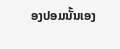ອງປອມນັ້ນເອງ